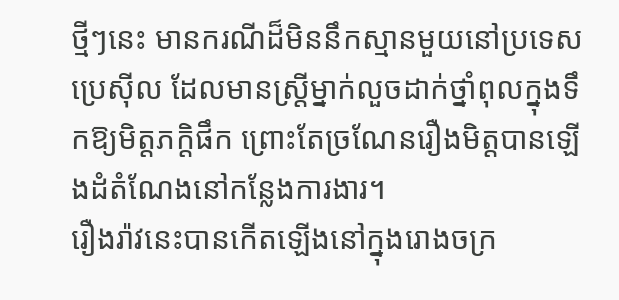ថ្មីៗនេះ មានករណីដ៏មិននឹកស្មានមួយនៅប្រទេសប្រេស៊ីល ដែលមានស្រ្តីម្នាក់លួចដាក់ថ្នាំពុលក្នុងទឹកឱ្យមិត្តភក្តិផឹក ព្រោះតែច្រណែនរឿងមិត្តបានឡើងដំតំណែងនៅកន្លែងការងារ។
រឿងរ៉ាវនេះបានកើតឡើងនៅក្នុងរោងចក្រ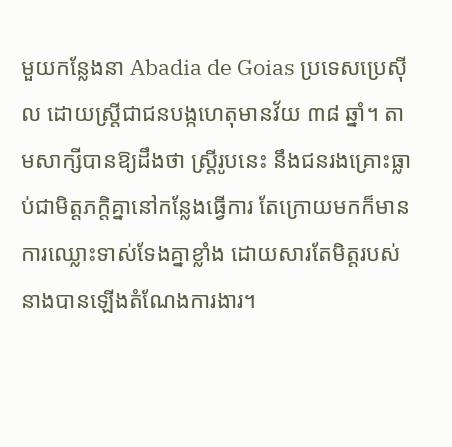មួយកន្លែងនា Abadia de Goias ប្រទេសប្រេស៊ីល ដោយស្រ្តីជាជនបង្កហេតុមានវ័យ ៣៨ ឆ្នាំ។ តាមសាក្សីបានឱ្យដឹងថា ស្រ្តីរូបនេះ នឹងជនរងគ្រោះធ្លាប់ជាមិត្តភក្តិគ្នានៅកន្លែងធ្វើការ តែក្រោយមកក៏មានការឈ្លោះទាស់ទែងគ្នាខ្លាំង ដោយសារតែមិត្តរបស់នាងបានឡើងតំណែងការងារ។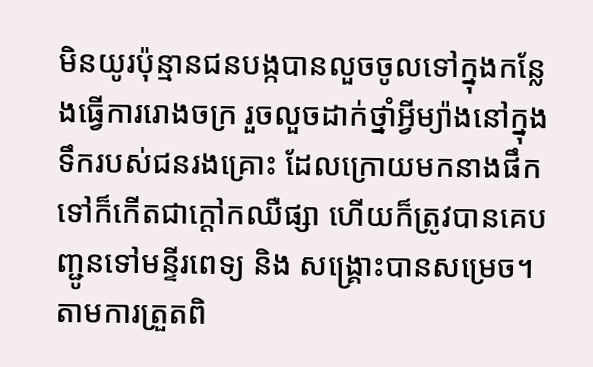មិនយូរប៉ុន្មានជនបង្កបានលួចចូលទៅក្នុងកន្លែងធ្វើការរោងចក្រ រួចលួចដាក់ថ្នាំអ្វីម្យ៉ាងនៅក្នុងទឹករបស់ជនរងគ្រោះ ដែលក្រោយមកនាងផឹកទៅក៏កើតជាក្តៅកឈឺផ្សា ហើយក៏ត្រូវបានគេបញ្ជូនទៅមន្ទីរពេទ្យ និង សង្រ្គោះបានសម្រេច។ តាមការត្រួតពិ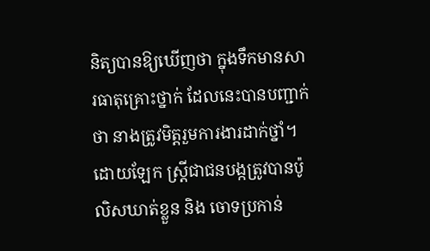និត្យបានឱ្យឃើញថា ក្នុងទឹកមានសារធាតុគ្រោះថ្នាក់ ដែលនេះបានបញ្ជាក់ថា នាងត្រូវមិត្តរួមការងារដាក់ថ្នាំ។ ដោយឡែក ស្រ្តីជាជនបង្កត្រូវបានប៉ូលិសឃាត់ខ្លួន និង ចោទប្រកាន់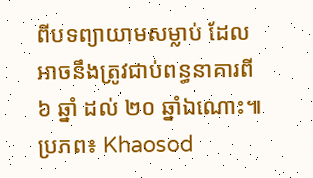ពីបទព្យាយាមសម្លាប់ ដែលអាចនឹងត្រូវជាប់ពន្ធនាគារពី ៦ ឆ្នាំ ដល់ ២០ ឆ្នាំឯណោះ៕
ប្រភព៖ Khaosod